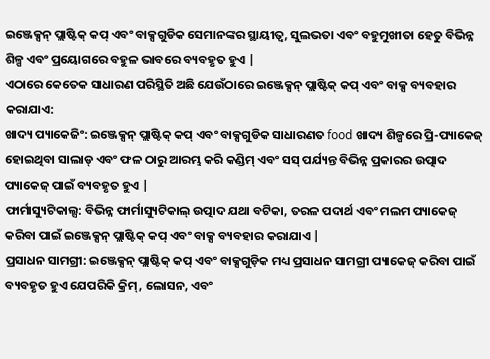ଇଞ୍ଜେକ୍ସନ୍ ପ୍ଲାଷ୍ଟିକ୍ କପ୍ ଏବଂ ବାକ୍ସଗୁଡିକ ସେମାନଙ୍କର ସ୍ଥାୟୀତ୍ୱ, ସୁଲଭତା ଏବଂ ବହୁମୁଖୀତା ହେତୁ ବିଭିନ୍ନ ଶିଳ୍ପ ଏବଂ ପ୍ରୟୋଗରେ ବହୁଳ ଭାବରେ ବ୍ୟବହୃତ ହୁଏ |
ଏଠାରେ କେତେକ ସାଧାରଣ ପରିସ୍ଥିତି ଅଛି ଯେଉଁଠାରେ ଇଞ୍ଜେକ୍ସନ୍ ପ୍ଲାଷ୍ଟିକ୍ କପ୍ ଏବଂ ବାକ୍ସ ବ୍ୟବହାର କରାଯାଏ:
ଖାଦ୍ୟ ପ୍ୟାକେଜିଂ: ଇଞ୍ଜେକ୍ସନ୍ ପ୍ଲାଷ୍ଟିକ୍ କପ୍ ଏବଂ ବାକ୍ସଗୁଡିକ ସାଧାରଣତ food ଖାଦ୍ୟ ଶିଳ୍ପରେ ପ୍ରି-ପ୍ୟାକେଜ୍ ହୋଇଥିବା ସାଲାଡ୍ ଏବଂ ଫଳ ଠାରୁ ଆରମ୍ଭ କରି କଣ୍ଡିମ୍ ଏବଂ ସସ୍ ପର୍ଯ୍ୟନ୍ତ ବିଭିନ୍ନ ପ୍ରକାରର ଉତ୍ପାଦ ପ୍ୟାକେଜ୍ ପାଇଁ ବ୍ୟବହୃତ ହୁଏ |
ଫାର୍ମାସ୍ୟୁଟିକାଲ୍ସ: ବିଭିନ୍ନ ଫାର୍ମାସ୍ୟୁଟିକାଲ୍ ଉତ୍ପାଦ ଯଥା ବଟିକା, ତରଳ ପଦାର୍ଥ ଏବଂ ମଲମ ପ୍ୟାକେଜ୍ କରିବା ପାଇଁ ଇଞ୍ଜେକ୍ସନ୍ ପ୍ଲାଷ୍ଟିକ୍ କପ୍ ଏବଂ ବାକ୍ସ ବ୍ୟବହାର କରାଯାଏ |
ପ୍ରସାଧନ ସାମଗ୍ରୀ: ଇଞ୍ଜେକ୍ସନ୍ ପ୍ଲାଷ୍ଟିକ୍ କପ୍ ଏବଂ ବାକ୍ସଗୁଡ଼ିକ ମଧ୍ୟ ପ୍ରସାଧନ ସାମଗ୍ରୀ ପ୍ୟାକେଜ୍ କରିବା ପାଇଁ ବ୍ୟବହୃତ ହୁଏ ଯେପରିକି କ୍ରିମ୍, ଲୋସନ, ଏବଂ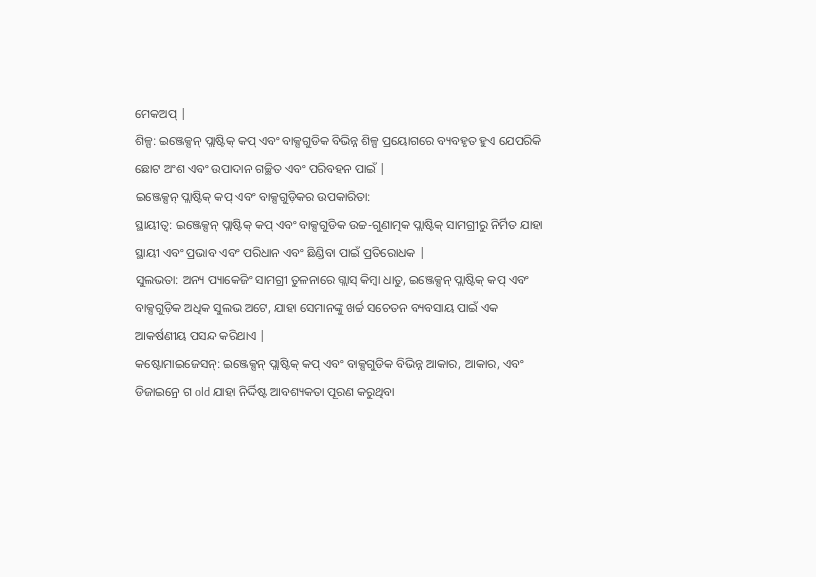ମେକଅପ୍ |
ଶିଳ୍ପ: ଇଞ୍ଜେକ୍ସନ୍ ପ୍ଲାଷ୍ଟିକ୍ କପ୍ ଏବଂ ବାକ୍ସଗୁଡିକ ବିଭିନ୍ନ ଶିଳ୍ପ ପ୍ରୟୋଗରେ ବ୍ୟବହୃତ ହୁଏ ଯେପରିକି ଛୋଟ ଅଂଶ ଏବଂ ଉପାଦାନ ଗଚ୍ଛିତ ଏବଂ ପରିବହନ ପାଇଁ |
ଇଞ୍ଜେକ୍ସନ୍ ପ୍ଲାଷ୍ଟିକ୍ କପ୍ ଏବଂ ବାକ୍ସଗୁଡ଼ିକର ଉପକାରିତା:
ସ୍ଥାୟୀତ୍ୱ: ଇଞ୍ଜେକ୍ସନ୍ ପ୍ଲାଷ୍ଟିକ୍ କପ୍ ଏବଂ ବାକ୍ସଗୁଡିକ ଉଚ୍ଚ-ଗୁଣାତ୍ମକ ପ୍ଲାଷ୍ଟିକ୍ ସାମଗ୍ରୀରୁ ନିର୍ମିତ ଯାହା ସ୍ଥାୟୀ ଏବଂ ପ୍ରଭାବ ଏବଂ ପରିଧାନ ଏବଂ ଛିଣ୍ଡିବା ପାଇଁ ପ୍ରତିରୋଧକ |
ସୁଲଭତା: ଅନ୍ୟ ପ୍ୟାକେଜିଂ ସାମଗ୍ରୀ ତୁଳନାରେ ଗ୍ଲାସ୍ କିମ୍ବା ଧାତୁ, ଇଞ୍ଜେକ୍ସନ୍ ପ୍ଲାଷ୍ଟିକ୍ କପ୍ ଏବଂ ବାକ୍ସଗୁଡ଼ିକ ଅଧିକ ସୁଲଭ ଅଟେ, ଯାହା ସେମାନଙ୍କୁ ଖର୍ଚ୍ଚ ସଚେତନ ବ୍ୟବସାୟ ପାଇଁ ଏକ ଆକର୍ଷଣୀୟ ପସନ୍ଦ କରିଥାଏ |
କଷ୍ଟୋମାଇଜେସନ୍: ଇଞ୍ଜେକ୍ସନ୍ ପ୍ଲାଷ୍ଟିକ୍ କପ୍ ଏବଂ ବାକ୍ସଗୁଡିକ ବିଭିନ୍ନ ଆକାର, ଆକାର, ଏବଂ ଡିଜାଇନ୍ରେ ଗ old ଯାହା ନିର୍ଦ୍ଦିଷ୍ଟ ଆବଶ୍ୟକତା ପୂରଣ କରୁଥିବା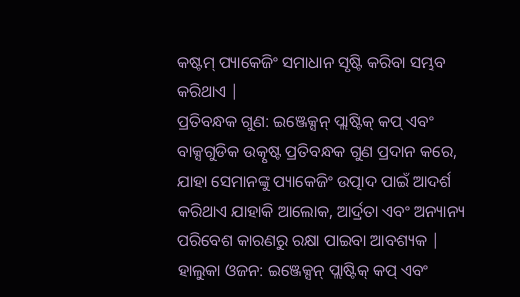କଷ୍ଟମ୍ ପ୍ୟାକେଜିଂ ସମାଧାନ ସୃଷ୍ଟି କରିବା ସମ୍ଭବ କରିଥାଏ |
ପ୍ରତିବନ୍ଧକ ଗୁଣ: ଇଞ୍ଜେକ୍ସନ୍ ପ୍ଲାଷ୍ଟିକ୍ କପ୍ ଏବଂ ବାକ୍ସଗୁଡିକ ଉତ୍କୃଷ୍ଟ ପ୍ରତିବନ୍ଧକ ଗୁଣ ପ୍ରଦାନ କରେ, ଯାହା ସେମାନଙ୍କୁ ପ୍ୟାକେଜିଂ ଉତ୍ପାଦ ପାଇଁ ଆଦର୍ଶ କରିଥାଏ ଯାହାକି ଆଲୋକ, ଆର୍ଦ୍ରତା ଏବଂ ଅନ୍ୟାନ୍ୟ ପରିବେଶ କାରଣରୁ ରକ୍ଷା ପାଇବା ଆବଶ୍ୟକ |
ହାଲୁକା ଓଜନ: ଇଞ୍ଜେକ୍ସନ୍ ପ୍ଲାଷ୍ଟିକ୍ କପ୍ ଏବଂ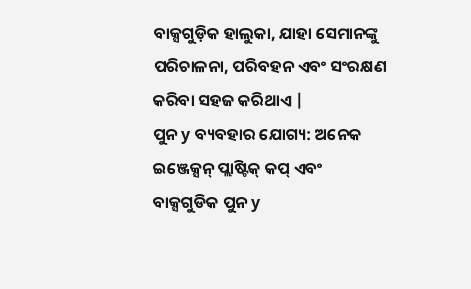ବାକ୍ସଗୁଡ଼ିକ ହାଲୁକା, ଯାହା ସେମାନଙ୍କୁ ପରିଚାଳନା, ପରିବହନ ଏବଂ ସଂରକ୍ଷଣ କରିବା ସହଜ କରିଥାଏ |
ପୁନ y ବ୍ୟବହାର ଯୋଗ୍ୟ: ଅନେକ ଇଞ୍ଜେକ୍ସନ୍ ପ୍ଲାଷ୍ଟିକ୍ କପ୍ ଏବଂ ବାକ୍ସଗୁଡିକ ପୁନ y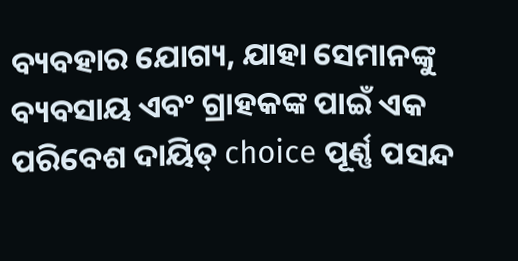ବ୍ୟବହାର ଯୋଗ୍ୟ, ଯାହା ସେମାନଙ୍କୁ ବ୍ୟବସାୟ ଏବଂ ଗ୍ରାହକଙ୍କ ପାଇଁ ଏକ ପରିବେଶ ଦାୟିତ୍ choice ପୂର୍ଣ୍ଣ ପସନ୍ଦ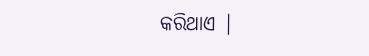କରିଥାଏ |